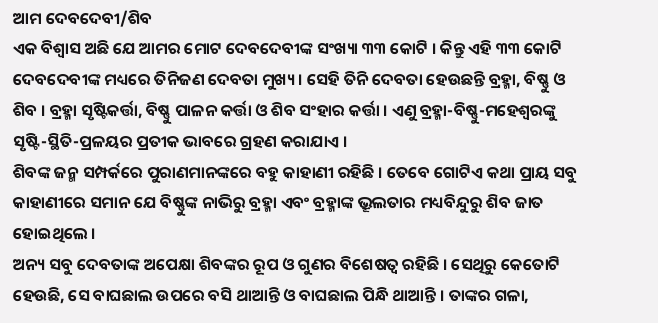ଆମ ଦେବଦେବୀ/ଶିବ
ଏକ ବିଶ୍ୱାସ ଅଛି ଯେ ଆମର ମୋଟ ଦେବଦେବୀଙ୍କ ସଂଖ୍ୟା ୩୩ କୋଟି । କିନ୍ତୁ ଏହି ୩୩ କୋଟି ଦେବଦେବୀଙ୍କ ମଧ୍ୟରେ ତିନିଜଣ ଦେବତା ମୁଖ୍ୟ । ସେହି ତିନି ଦେବତା ହେଉଛନ୍ତି ବ୍ରହ୍ମା, ବିଷ୍ଣୁ ଓ ଶିବ । ବ୍ରହ୍ମା ସୃଷ୍ଟିକର୍ତ୍ତା, ବିଷ୍ଣୁ ପାଳନ କର୍ତ୍ତା ଓ ଶିବ ସଂହାର କର୍ତ୍ତା । ଏଣୁ ବ୍ରହ୍ମା-ବିଷ୍ଣୁ-ମହେଶ୍ୱରଙ୍କୁ ସୃଷ୍ଟି-ସ୍ଥିତି-ପ୍ରଳୟର ପ୍ରତୀକ ଭାବରେ ଗ୍ରହଣ କରାଯାଏ ।
ଶିବଙ୍କ ଜନ୍ମ ସମ୍ପର୍କରେ ପୁରାଣମାନଙ୍କରେ ବହୁ କାହାଣୀ ରହିଛି । ତେବେ ଗୋଟିଏ କଥା ପ୍ରାୟ ସବୁ କାହାଣୀରେ ସମାନ ଯେ ବିଷ୍ଣୁଙ୍କ ନାଭିରୁ ବ୍ରହ୍ମା ଏବଂ ବ୍ରହ୍ମାଙ୍କ ଭ୍ରୂଲତାର ମଧ୍ୟବିନ୍ଦୁରୁ ଶିବ ଜାତ ହୋଇଥିଲେ ।
ଅନ୍ୟ ସବୁ ଦେବତାଙ୍କ ଅପେକ୍ଷା ଶିବଙ୍କର ରୂପ ଓ ଗୁଣର ବିଶେଷତ୍ୱ ରହିଛି । ସେଥିରୁ କେତୋଟି ହେଉଛି, ସେ ବାଘଛାଲ ଉପରେ ବସି ଥାଆନ୍ତି ଓ ବାଘଛାଲ ପିନ୍ଧି ଥାଆନ୍ତି । ତାଙ୍କର ଗଳା,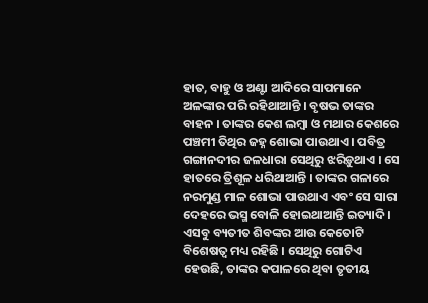ହାତ, ବାହୁ ଓ ଅଣ୍ଟା ଆଦିରେ ସାପମାନେ ଅଳଙ୍କାର ପରି ରହିଥାଆନ୍ତି । ବୃଷଭ ତାଙ୍କର ବାହନ । ତାଙ୍କର କେଶ ଲମ୍ବା ଓ ମଥାର କେଶରେ ପଞ୍ଚମୀ ତିଥିର ଜହ୍ନ ଶୋଭା ପାଉଥାଏ । ପବିତ୍ର ଗଙ୍ଗାନଦୀର ଜଳଧାରା ସେଥିରୁ ଝରିଡ଼ୁଥାଏ । ସେ ହାତରେ ତ୍ରିଶୂଳ ଧରିଥାଆନ୍ତି । ତାଙ୍କର ଗଳାରେ ନରମୁଣ୍ଡ ମାଳ ଶୋଭା ପାଉଥାଏ ଏବଂ ସେ ସାରା ଦେହରେ ଭସ୍ମ ବୋଳି ହୋଇଥାଆନ୍ତି ଇତ୍ୟାଦି ।
ଏସବୁ ବ୍ୟତୀତ ଶିବଙ୍କର ଆଉ କେତୋଟି ବିଶେଷତ୍ୱ ମଧ୍ୟ ରହିଛି । ସେଥିରୁ ଗୋଟିଏ ହେଉଛି, ତାଙ୍କର କପାଳରେ ଥିବା ତୃତୀୟ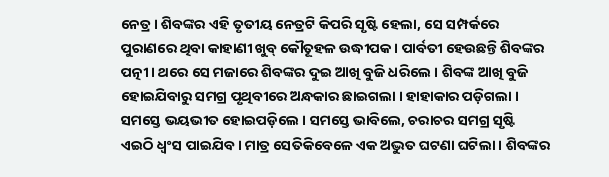ନେତ୍ର । ଶିବଙ୍କର ଏହି ତୃତୀୟ ନେତ୍ରଟି କିପରି ସୃଷ୍ଟି ହେଲା, ସେ ସମ୍ପର୍କରେ ପୁରାଣରେ ଥିବା କାହାଣୀ ଖୁବ୍ କୌତୂହଳ ଉଦ୍ଧୀପକ । ପାର୍ବତୀ ହେଉଛନ୍ତି ଶିବଙ୍କର ପତ୍ନୀ । ଥରେ ସେ ମଜାରେ ଶିବଙ୍କର ଦୁଇ ଆଖି ବୁଜି ଧରିଲେ । ଶିବଙ୍କ ଆଖି ବୁଜି ହୋଇଯିବାରୁ ସମଗ୍ର ପୃଥିବୀରେ ଅନ୍ଧକାର ଛାଇଗଲା । ହାହାକାର ପଡ଼ିଗଲା । ସମସ୍ତେ ଭୟଭୀତ ହୋଇପଡ଼ିଲେ । ସମସ୍ତେ ଭାବିଲେ, ଚରାଚର ସମଗ୍ର ସୃଷ୍ଟି ଏଇଠି ଧ୍ୱଂସ ପାଇଯିବ । ମାତ୍ର ସେତିକିବେଳେ ଏକ ଅଦ୍ଭୁତ ଘଟଣା ଘଟିଲା । ଶିବଙ୍କର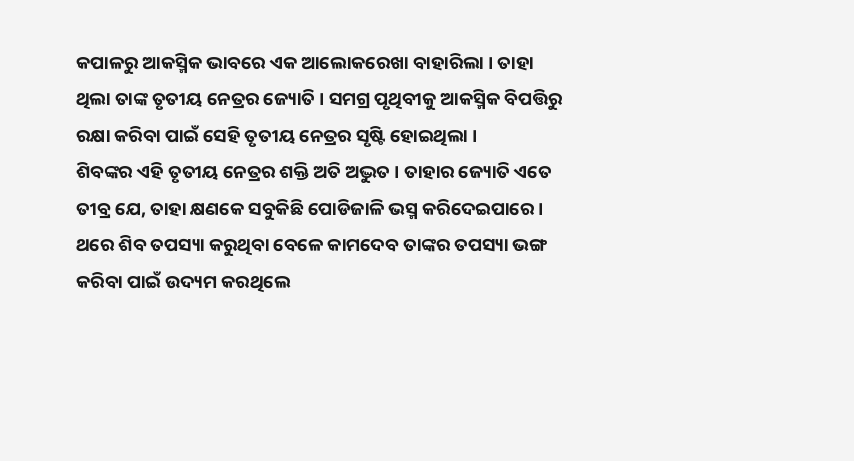କପାଳରୁ ଆକସ୍ମିକ ଭାବରେ ଏକ ଆଲୋକରେଖା ବାହାରିଲା । ତାହା ଥିଲା ତାଙ୍କ ତୃତୀୟ ନେତ୍ରର ଜ୍ୟୋତି । ସମଗ୍ର ପୃଥିବୀକୁ ଆକସ୍ମିକ ବିପତ୍ତିରୁ ରକ୍ଷା କରିବା ପାଇଁ ସେହି ତୃତୀୟ ନେତ୍ରର ସୃଷ୍ଟି ହୋଇଥିଲା ।
ଶିବଙ୍କର ଏହି ତୃତୀୟ ନେତ୍ରର ଶକ୍ତି ଅତି ଅଦ୍ଭୁତ । ତାହାର ଜ୍ୟୋତି ଏତେ ତୀବ୍ର ଯେ, ତାହା କ୍ଷଣକେ ସବୁକିଛି ପୋଡିଜାଳି ଭସ୍ମ କରିଦେଇପାରେ । ଥରେ ଶିବ ତପସ୍ୟା କରୁଥିବା ବେଳେ କାମଦେବ ତାଙ୍କର ତପସ୍ୟା ଭଙ୍ଗ କରିବା ପାଇଁ ଉଦ୍ୟମ କରଥିଲେ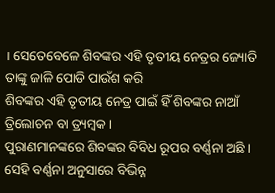। ସେତେବେଳେ ଶିବଙ୍କର ଏହି ତୃତୀୟ ନେତ୍ରର ଜ୍ୟୋତି ତାଙ୍କୁ ଜାଳି ପୋଡି ପାଉଁଶ କରି
ଶିବଙ୍କର ଏହି ତୃତୀୟ ନେତ୍ର ପାଇଁ ହିଁ ଶିବଙ୍କର ନାଆଁ ତ୍ରିଲୋଚନ ବା ତ୍ର୍ୟମ୍ବକ ।
ପୁରାଣମାନଙ୍କରେ ଶିବଙ୍କର ବିବିଧ ରୂପର ବର୍ଣ୍ଣନା ଅଛି । ସେହି ବର୍ଣ୍ଣନା ଅନୁସାରେ ବିଭିନ୍ନ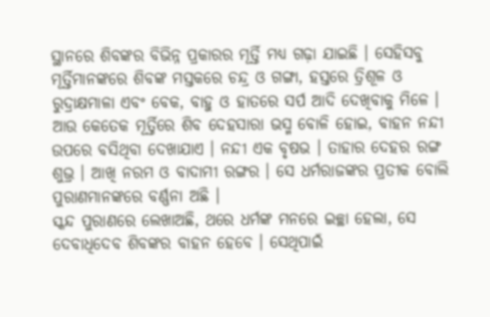ସ୍ଥାନରେ ଶିବଙ୍କର ବିଭିନ୍ନ ପ୍ରକାରର ମୂର୍ତ୍ତି ମଧ୍ୟ ଗଢ଼ା ଯାଇଛି । ସେହିସବୁ ମୂର୍ତ୍ତିମାନଙ୍କରେ ଶିବଙ୍କ ମସ୍ତକରେ ଚନ୍ଦ୍ର ଓ ଗଙ୍ଗା, ହସ୍ତରେ ତ୍ରିଶୂଳ ଓ ରୁଦ୍ରାକ୍ଷମାଳା ଏବଂ ବେକ, ବାହୁ ଓ ହାତରେ ସର୍ପ ଆଦି ଦେଖିବାକୁ ମିଳେ । ଆଉ କେତେକ ମୂର୍ତ୍ତିରେ ଶିବ ଦେହସାରା ଭସ୍ମ ବୋଳି ହୋଇ, ବାହନ ନନ୍ଦୀ ଉପରେ ବସିଥିବା ଦେଖାଯାଏ । ନନ୍ଦୀ ଏକ ବୃଷଭ । ତାହାର ଦେହର ରଙ୍ଗ ଶୁଭ୍ର । ଆଖି ନରମ ଓ ବାଦାମୀ ରଙ୍ଗର । ସେ ଧର୍ମରାଜଙ୍କର ପ୍ରତୀକ ବୋଲି ପୁରାଣମାନଙ୍କରେ ବର୍ଣ୍ଣନା ଅଛି ।
ସ୍କନ୍ଦ ପୁରାଣରେ ଲେଖାଅଛି, ଥରେ ଧର୍ମଙ୍କ ମନରେ ଇଚ୍ଛା ହେଲା, ସେ ଦେବାଧିଦେବ ଶିବଙ୍କର ବାହନ ହେବେ । ସେଥିପାଇଁ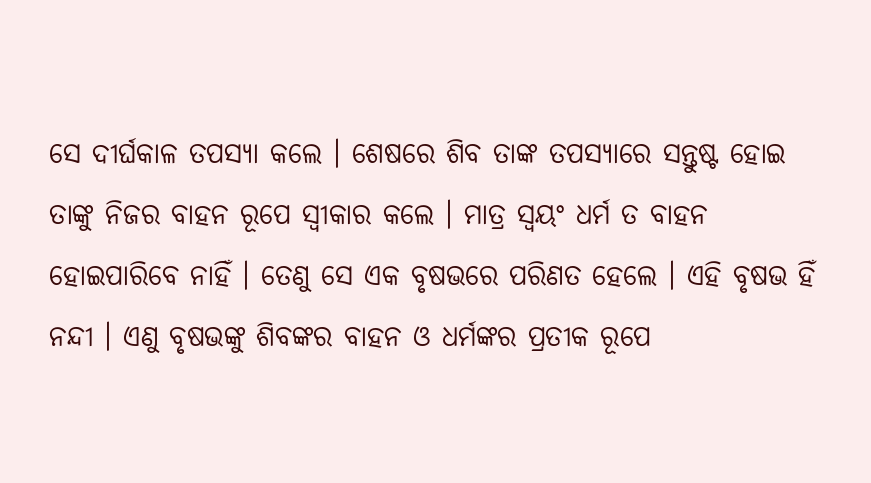ସେ ଦୀର୍ଘକାଳ ତପସ୍ୟା କଲେ । ଶେଷରେ ଶିବ ତାଙ୍କ ତପସ୍ୟାରେ ସନ୍ତୁଷ୍ଟ ହୋଇ ତାଙ୍କୁ ନିଜର ବାହନ ରୂପେ ସ୍ୱୀକାର କଲେ । ମାତ୍ର ସ୍ୱୟଂ ଧର୍ମ ତ ବାହନ ହୋଇପାରିବେ ନାହିଁ । ତେଣୁ ସେ ଏକ ବୃଷଭରେ ପରିଣତ ହେଲେ । ଏହି ବୃଷଭ ହିଁ ନନ୍ଦୀ । ଏଣୁ ବୃଷଭଙ୍କୁ ଶିବଙ୍କର ବାହନ ଓ ଧର୍ମଙ୍କର ପ୍ରତୀକ ରୂପେ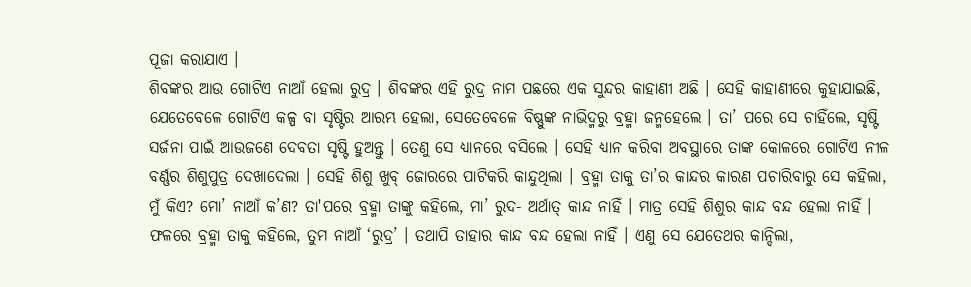ପୂଜା କରାଯାଏ ।
ଶିବଙ୍କର ଆଉ ଗୋଟିଏ ନାଆଁ ହେଲା ରୁଦ୍ର । ଶିବଙ୍କର ଏହି ରୁଦ୍ର ନାମ ପଛରେ ଏକ ସୁନ୍ଦର କାହାଣୀ ଅଛି । ସେହି କାହାଣୀରେ କୁହାଯାଇଛି, ଯେତେବେଳେ ଗୋଟିଏ କଳ୍ପ ବା ସୃଷ୍ଟିର ଆରମ୍ଭ ହେଲା, ସେତେବେଳେ ବିଷ୍ଣୁଙ୍କ ନାଭିଦ୍ମରୁ ବ୍ରହ୍ମା ଜନ୍ମହେଲେ । ତା’ ପରେ ସେ ଚାହିଁଲେ, ସୃଷ୍ଟି ସର୍ଜନା ପାଇଁ ଆଉଜଣେ ଦେବତା ସୃଷ୍ଟି ହୁଅନ୍ତୁ । ତେଣୁ ସେ ଧ୍ୟାନରେ ବସିଲେ । ସେହି ଧ୍ୟାନ କରିବା ଅବସ୍ଥାରେ ତାଙ୍କ କୋଳରେ ଗୋଟିଏ ନୀଳ ବର୍ଣ୍ଣର ଶିଶୁପୁତ୍ର ଦେଖାଦେଲା । ସେହି ଶିଶୁ ଖୁବ୍ ଜୋରରେ ପାଟିକରି କାନ୍ଦୁଥିଲା । ବ୍ରହ୍ମା ତାକୁ ତା’ର କାନ୍ଦର କାରଣ ପଚାରିବାରୁ ସେ କହିଲା, ମୁଁ କିଏ? ମୋ’ ନାଆଁ କ’ଣ? ତା'ପରେ ବ୍ରହ୍ମା ତାଙ୍କୁ କହିଲେ, ମା’ ରୁଦ- ଅର୍ଥାତ୍ କାନ୍ଦ ନାହିଁ । ମାତ୍ର ସେହି ଶିଶୁର କାନ୍ଦ ବନ୍ଦ ହେଲା ନାହିଁ । ଫଳରେ ବ୍ରହ୍ମା ତାକୁ କହିଲେ, ତୁମ ନାଆଁ ‘ରୁଦ୍ର’ । ତଥାପି ତାହାର କାନ୍ଦ ବନ୍ଦ ହେଲା ନାହିଁ । ଏଣୁ ସେ ଯେତେଥର କାନ୍ଦିଲା,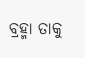ବ୍ରହ୍ମା ତାକୁ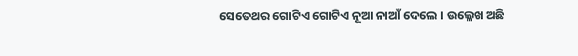ସେତେଥର ଗୋଟିଏ ଗୋଟିଏ ନୂଆ ନାଆଁ ଦେଲେ । ଉଲ୍ଳେଖ ଅଛି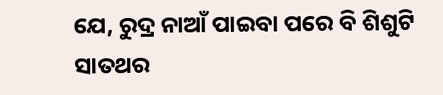ଯେ, ରୁଦ୍ର ନାଆଁ ପାଇବା ପରେ ବି ଶିଶୁଟି ସାତଥର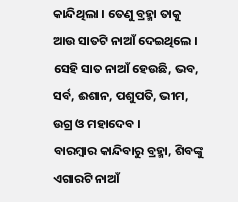କାନ୍ଦିଥିଲା । ତେଣୁ ବ୍ରହ୍ମା ତାକୁ ଆଉ ସାତଟି ନାଆଁ ଦେଇଥିଲେ । ସେହି ସାତ ନାଆଁ ହେଉଛି, ଭବ, ସର୍ବ, ଈଶାନ, ପଶୁପତି, ଭୀମ, ଉଗ୍ର ଓ ମହାଦେବ ।
ବାରମ୍ବାର କାନ୍ଦିବାରୁ ବ୍ରହ୍ମା, ଶିବଙ୍କୁ ଏଗାରଟି ନାଆଁ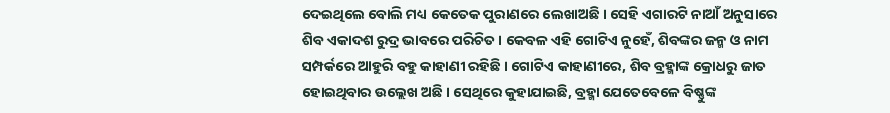ଦେଇଥିଲେ ବୋଲି ମଧ୍ୟ କେତେକ ପୁରାଣରେ ଲେଖାଅଛି । ସେହି ଏଗାରଟି ନାଆଁ ଅନୁସାରେ ଶିବ ଏକାଦଶ ରୁଦ୍ର ଭାବରେ ପରିଚିତ । କେବଳ ଏହି ଗୋଟିଏ ନୁହେଁ, ଶିବଙ୍କର ଜନ୍ମ ଓ ନାମ ସମ୍ପର୍କରେ ଆହୁରି ବହୁ କାହାଣୀ ରହିଛି । ଗୋଟିଏ କାହାଣୀରେ, ଶିବ ବ୍ରହ୍ମାଙ୍କ କ୍ରୋଧରୁ ଜାତ ହୋଇଥିବାର ଉଲ୍ଲେଖ ଅଛି । ସେଥିରେ କୁହାଯାଇଛି, ବ୍ରହ୍ମା ଯେତେବେଳେ ବିଷ୍ଣୁଙ୍କ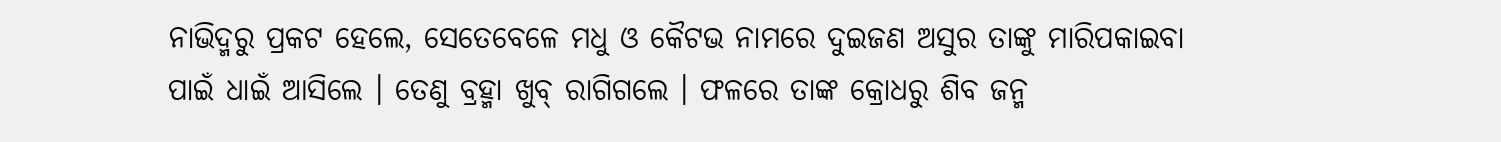ନାଭିଦ୍ମରୁ ପ୍ରକଟ ହେଲେ, ସେତେବେଳେ ମଧୁ ଓ କୈଟଭ ନାମରେ ଦୁଇଜଣ ଅସୁର ତାଙ୍କୁ ମାରିପକାଇବା ପାଇଁ ଧାଇଁ ଆସିଲେ । ତେଣୁ ବ୍ରହ୍ମା ଖୁବ୍ ରାଗିଗଲେ । ଫଳରେ ତାଙ୍କ କ୍ରୋଧରୁ ଶିବ ଜନ୍ମ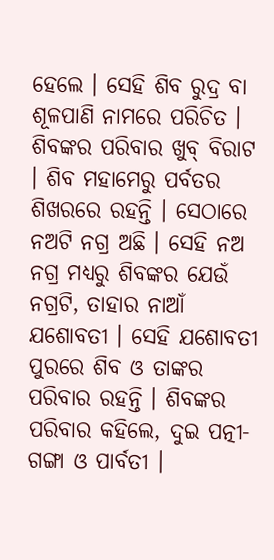ହେଲେ । ସେହି ଶିବ ରୁଦ୍ର ବା ଶୂଳପାଣି ନାମରେ ପରିଚିତ ।
ଶିବଙ୍କର ପରିବାର ଖୁବ୍ ବିରାଟ । ଶିବ ମହାମେରୁ ପର୍ବତର ଶିଖରରେ ରହନ୍ତି । ସେଠାରେ ନଅଟି ନଗ୍ର ଅଛି । ସେହି ନଅ ନଗ୍ର ମଧ୍ୟରୁ ଶିବଙ୍କର ଯେଉଁ ନଗ୍ରଟି, ତାହାର ନାଆଁ ଯଶୋବତୀ । ସେହି ଯଶୋବତୀ ପୁରରେ ଶିବ ଓ ତାଙ୍କର ପରିବାର ରହନ୍ତି । ଶିବଙ୍କର ପରିବାର କହିଲେ, ଦୁଇ ପତ୍ନୀ- ଗଙ୍ଗା ଓ ପାର୍ବତୀ ।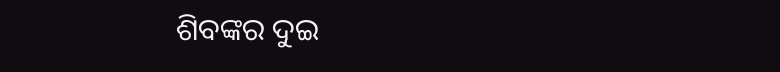ଶିବଙ୍କର ଦୁଇ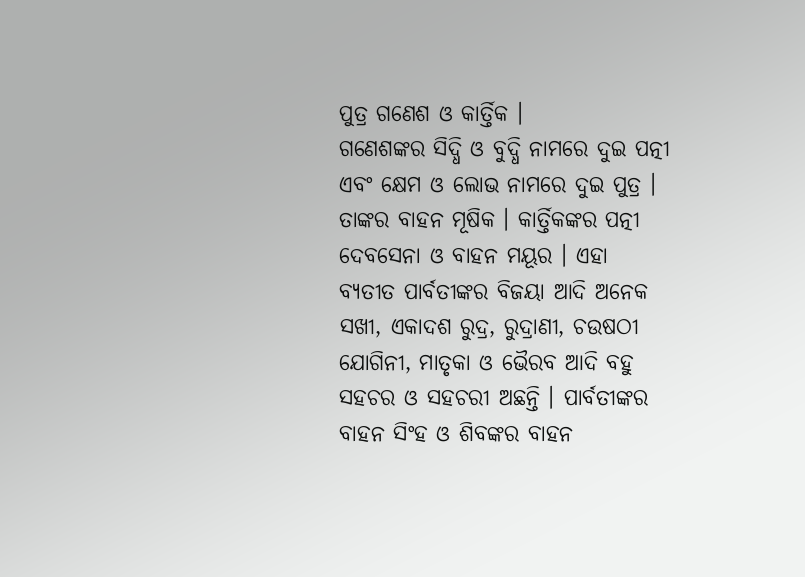ପୁତ୍ର ଗଣେଶ ଓ କାର୍ତ୍ତିକ ।
ଗଣେଶଙ୍କର ସିଦ୍ଧି ଓ ବୁଦ୍ଧି ନାମରେ ଦୁଇ ପତ୍ନୀ ଏବଂ କ୍ଷେମ ଓ ଲୋଭ ନାମରେ ଦୁଇ ପୁତ୍ର । ତାଙ୍କର ବାହନ ମୂଷିକ । କାର୍ତ୍ତିକଙ୍କର ପତ୍ନୀ ଦେବସେନା ଓ ବାହନ ମୟୂର । ଏହା ବ୍ୟତୀତ ପାର୍ବତୀଙ୍କର ବିଜୟା ଆଦି ଅନେକ ସଖୀ, ଏକାଦଶ ରୁଦ୍ର, ରୁଦ୍ରାଣୀ, ଚଉଷଠୀ ଯୋଗିନୀ, ମାତୃକା ଓ ଭୈରବ ଆଦି ବହୁ ସହଚର ଓ ସହଚରୀ ଅଛନ୍ତି । ପାର୍ବତୀଙ୍କର ବାହନ ସିଂହ ଓ ଶିବଙ୍କର ବାହନ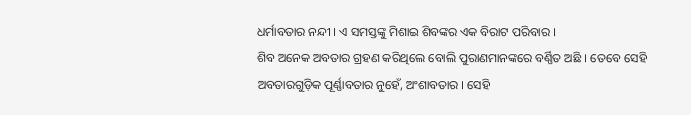ଧର୍ମାବତାର ନନ୍ଦୀ । ଏ ସମସ୍ତଙ୍କୁ ମିଶାଇ ଶିବଙ୍କର ଏକ ବିରାଟ ପରିବାର ।
ଶିବ ଅନେକ ଅବତାର ଗ୍ରହଣ କରିଥିଲେ ବୋଲି ପୁରାଣମାନଙ୍କରେ ବର୍ଣ୍ଣିତ ଅଛି । ତେବେ ସେହି ଅବତାରଗୁଡ଼ିକ ପୂର୍ଣ୍ଣାବତାର ନୁହେଁ, ଅଂଶାବତାର । ସେହି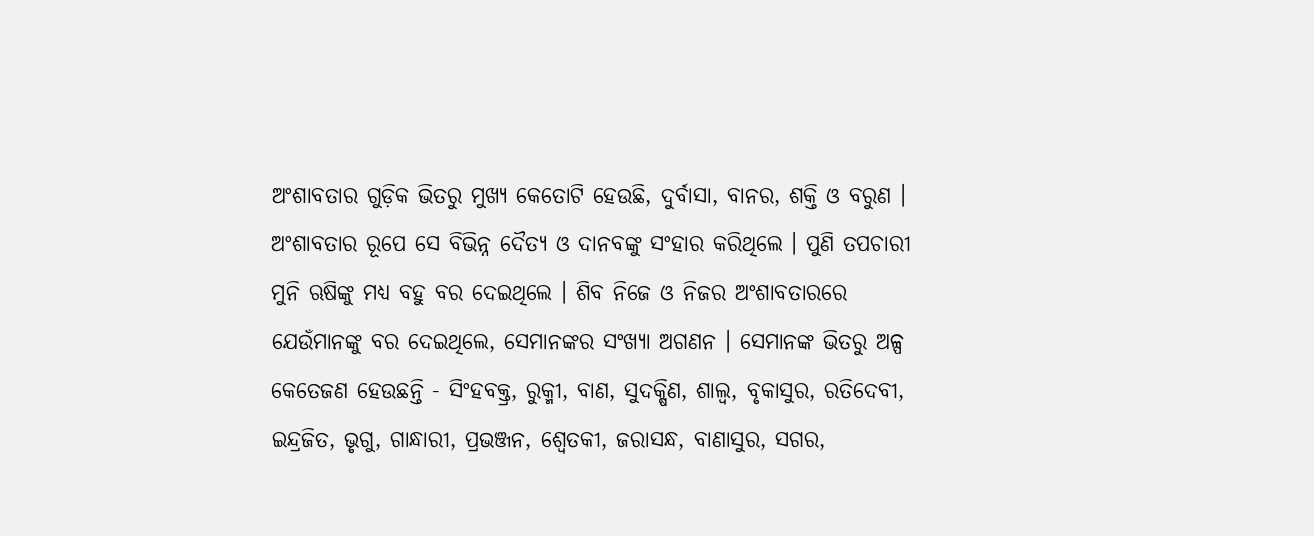ଅଂଶାବତାର ଗୁଡ଼ିକ ଭିତରୁ ମୁଖ୍ୟ କେତୋଟି ହେଉଛି, ଦୁର୍ବାସା, ବାନର, ଶକ୍ତି ଓ ବରୁଣ । ଅଂଶାବତାର ରୂପେ ସେ ବିଭିନ୍ନ ଦୈତ୍ୟ ଓ ଦାନବଙ୍କୁ ସଂହାର କରିଥିଲେ । ପୁଣି ତପଚାରୀ ମୁନି ଋଷିଙ୍କୁ ମଧ୍ୟ ବହୁ ବର ଦେଇଥିଲେ । ଶିବ ନିଜେ ଓ ନିଜର ଅଂଶାବତାରରେ ଯେଉଁମାନଙ୍କୁ ବର ଦେଇଥିଲେ, ସେମାନଙ୍କର ସଂଖ୍ୟା ଅଗଣନ । ସେମାନଙ୍କ ଭିତରୁ ଅଳ୍ପ କେତେଜଣ ହେଉଛନ୍ତି - ସିଂହବକ୍ତ୍ର, ରୁକ୍ମୀ, ବାଣ, ସୁଦକ୍ଷିଣ, ଶାଲ୍ୱ, ବୃକାସୁର, ରତିଦେବୀ, ଇନ୍ଦ୍ରଜିତ, ଭୃଗୁ, ଗାନ୍ଧାରୀ, ପ୍ରଭଞ୍ଜନ, ଶ୍ୱେତକୀ, ଜରାସନ୍ଧ, ବାଣାସୁର, ସଗର,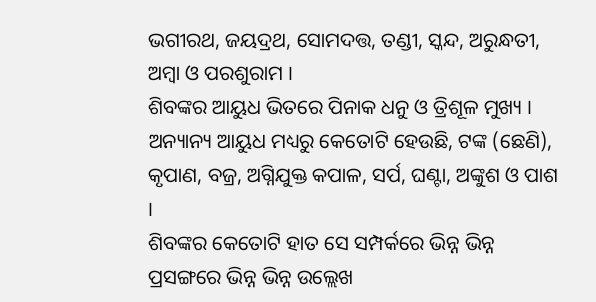ଭଗୀରଥ, ଜୟଦ୍ରଥ, ସୋମଦତ୍ତ, ତଣ୍ଡୀ, ସ୍କନ୍ଦ, ଅରୁନ୍ଧତୀ, ଅମ୍ବା ଓ ପରଶୁରାମ ।
ଶିବଙ୍କର ଆୟୁଧ ଭିତରେ ପିନାକ ଧନୁ ଓ ତ୍ରିଶୂଳ ମୁଖ୍ୟ । ଅନ୍ୟାନ୍ୟ ଆୟୁଧ ମଧ୍ୟରୁ କେତୋଟି ହେଉଛି, ଟଙ୍କ (ଛେଣି), କୃପାଣ, ବଜ୍ର, ଅଗ୍ନିଯୁକ୍ତ କପାଳ, ସର୍ପ, ଘଣ୍ଟା, ଅଙ୍କୁଶ ଓ ପାଶ ।
ଶିବଙ୍କର କେତୋଟି ହାତ ସେ ସମ୍ପର୍କରେ ଭିନ୍ନ ଭିନ୍ନ ପ୍ରସଙ୍ଗରେ ଭିନ୍ନ ଭିନ୍ନ ଉଲ୍ଲେଖ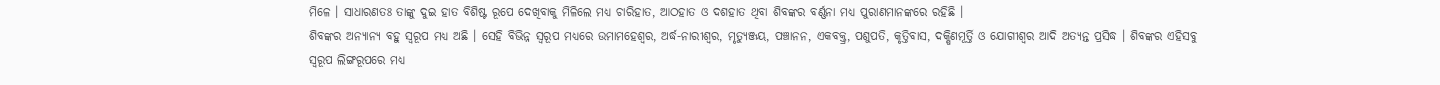ମିଳେ । ସାଧାରଣତଃ ତାଙ୍କୁ ଦୁଇ ହାତ ବିଶିଷ୍ଟ ରୂପେ ଦେଖିବାକୁ ମିଳିଲେ ମଧ୍ୟ ଚାରିହାତ, ଆଠହାତ ଓ ଦଶହାତ ଥିବା ଶିବଙ୍କର ବର୍ଣ୍ଣନା ମଧ୍ୟ ପୁରାଣମାନଙ୍କରେ ରହିଛି ।
ଶିବଙ୍କର ଅନ୍ୟାନ୍ୟ ବହୁ ସ୍ୱରୂପ ମଧ୍ୟ ଅଛି । ସେହି ବିଭିନ୍ନ ସ୍ୱରୂପ ମଧ୍ୟରେ ଉମାମହେଶ୍ୱର, ଅର୍ଦ୍ଧ-ନାରୀଶ୍ୱର, ମୃତ୍ୟୁଞ୍ଜୟ, ପଞ୍ଚାନନ, ଏକବକ୍ତ୍ର, ପଶୁପତି, କୃତ୍ତିବାସ, ଦକ୍ଷିଣମୂର୍ତ୍ତି ଓ ଯୋଗୀଶ୍ୱର ଆଦି ଅତ୍ୟନ୍ତ ପ୍ରସିଦ୍ଧ । ଶିବଙ୍କର ଏହିସବୁ ସ୍ୱରୂପ ଲିଙ୍ଗରୂପରେ ମଧ୍ୟ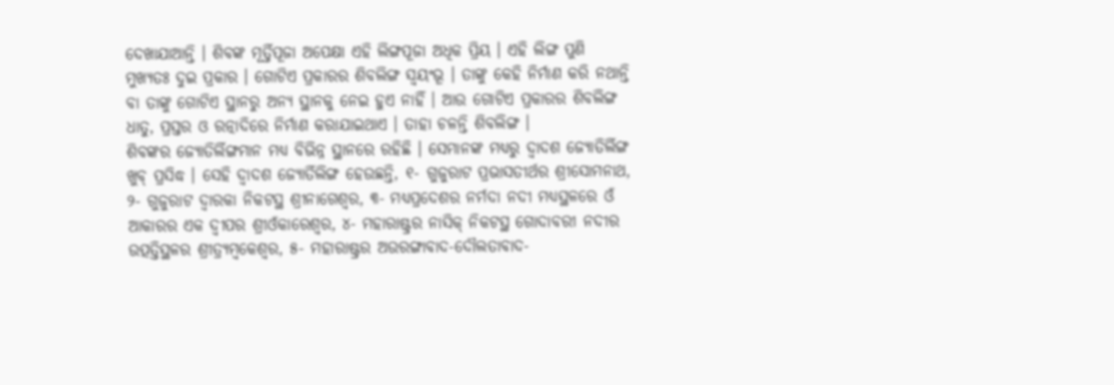ଦେଖାଯାଆନ୍ତି । ଶିବଙ୍କ ମୂର୍ତ୍ତିପୂଜା ଅପେକ୍ଷା ଏହି ଲିଙ୍ଗପୂଜା ଅଧିକ ପ୍ରିୟ । ଏହି ଲିଙ୍ଗ ପୁଣି ମୁଖ୍ୟତଃ ଦୁଇ ପ୍ରକାର । ଗୋଟିଏ ପ୍ରକାରର ଶିବଲିଙ୍ଗ ସ୍ୱୟଂଭୂ । ତାଙ୍କୁ କେହି ନିର୍ମାଣ କରି ନଥାନ୍ତି ବା ତାଙ୍କୁ ଗୋଟିଏ ସ୍ଥାନରୁ ଅନ୍ୟ ସ୍ଥାନକୁ ନେଇ ହୁଏ ନାହିଁ । ଆଉ ଗୋଟିଏ ପ୍ରକାରର ଶିବଲିଙ୍ଗ ଧାତୁ, ପ୍ରସ୍ତର ଓ ରତ୍ନାଦିରେ ନିର୍ମାଣ କରାଯାଇଥାଏ । ତାହା ଚଳନ୍ତି ଶିବଲିଙ୍ଗ ।
ଶିବଙ୍କର ଜ୍ୟୋତିର୍ଲିଙ୍ଗମାନ ମଧ୍ୟ ବିଭିନ୍ନ ସ୍ଥାନରେ ରହିଛି । ସେମାନଙ୍କ ମଧ୍ୟରୁ ଦ୍ୱାଦଶ ଜ୍ୟୋତିର୍ଲିଙ୍ଗ ଖୁବ୍ ପ୍ରସିଦ୍ଧ । ସେହି ଦ୍ୱାଦଶ ଜ୍ୟୋର୍ତିଲିଙ୍ଗ ହେଉଛନ୍ତି, ୧- ଗୁଜୁରାଟ ପ୍ରଭାସତୀର୍ଥର ଶ୍ରୀସୋମନାଥ, ୨- ଗୁଜୁରାଟ ଦ୍ୱାରକା ନିକଟସ୍ଥ ଶ୍ରୀନାଗେଶ୍ୱର, ୩- ମଧ୍ୟପ୍ରଦେଶର ନର୍ମଦା ନଦୀ ମଧ୍ୟସ୍ଥଳରେ ଓଁ ଆକାରର ଏକ ଦ୍ୱୀପର ଶ୍ରୀଓଁକାରେଶ୍ୱର, ୪- ମହାରାଷ୍ଟ୍ରର ନାସିକ୍ ନିକଟସ୍ଥ ଗୋଦାବରୀ ନଦୀର ଉତ୍ପତ୍ତିସ୍ଥଳର ଶ୍ରୀତ୍ର୍ୟମ୍ବକେଶ୍ୱର, ୫- ମହାରାଷ୍ଟ୍ରର ଅଉରଙ୍ଗାବାଦ-ଦୌଲତାବାଦ-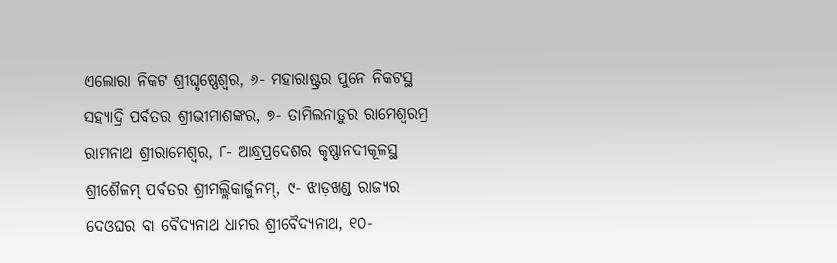ଏଲୋରା ନିକଟ ଶ୍ରୀଘୃଷ୍ଣେଶ୍ୱର, ୬- ମହାରାଷ୍ଟ୍ରର ପୁନେ ନିକଟସ୍ଥ ସହ୍ୟାଦ୍ରି ପର୍ବତର ଶ୍ରୀଭୀମାଶଙ୍କର, ୭- ତାମିଲନାଡ଼ୁର ରାମେଶ୍ୱରମ୍ର ରାମନାଥ ଶ୍ରୀରାମେଶ୍ୱର, ୮- ଆନ୍ଧ୍ରପ୍ରଦେଶର କୃଷ୍ଣାନଦୀକୂଳସ୍ଥ ଶ୍ରୀଶୈଳମ୍ ପର୍ବତର ଶ୍ରୀମଲ୍ଲିକାର୍ଜୁନମ୍, ୯- ଝାଡ଼ଖଣ୍ଡ ରାଜ୍ୟର ଦେଓଘର ବା ବୈଦ୍ୟନାଥ ଧାମର ଶ୍ରୀବୈଦ୍ୟନାଥ, ୧୦-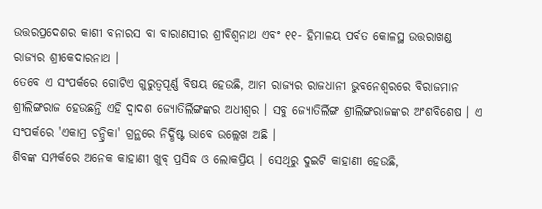ଉତ୍ତରପ୍ରଦେଶର କାଶୀ ବନାରସ ବା ବାରାଣସୀର ଶ୍ରୀବିଶ୍ୱନାଥ ଏବଂ ୧୧- ହିମାଳୟ ପର୍ବତ କୋଳସ୍ଥ ଉତ୍ତରାଖଣ୍ଡ ରାଜ୍ୟର ଶ୍ରୀକେଦାରନାଥ ।
ତେବେ ଏ ସଂପର୍କରେ ଗୋଟିଏ ଗୁରୁତ୍ୱପୂର୍ଣ୍ଣ ବିଷୟ ହେଉଛି, ଆମ ରାଜ୍ୟର ରାଜଧାନୀ ଭୁବନେଶ୍ୱରରେ ବିରାଜମାନ ଶ୍ରୀଲିଙ୍ଗରାଜ ହେଉଛନ୍ତି ଏହି ଦ୍ୱାଦଶ ଜ୍ୟୋତିର୍ଲିଙ୍ଗଙ୍କର ଅଧୀଶ୍ୱର । ସବୁ ଜ୍ୟୋତିର୍ଲିଙ୍ଗ ଶ୍ରୀଲିଙ୍ଗରାଜଙ୍କର ଅଂଶବିଶେଷ । ଏ ସଂପର୍କରେ 'ଏକାମ୍ର ଚନ୍ଦ୍ରିକା' ଗ୍ରନ୍ଥରେ ନିର୍ଦ୍ଧିଷ୍ଟ ଭାବେ ଉଲ୍ଲେଖ ଅଛି ।
ଶିବଙ୍କ ସମ୍ପର୍କରେ ଅନେକ କାହାଣୀ ଖୁବ୍ ପ୍ରସିଦ୍ଧ ଓ ଲୋକପ୍ରିୟ । ସେଥିରୁ ଦୁଇଟି କାହାଣୀ ହେଉଛି,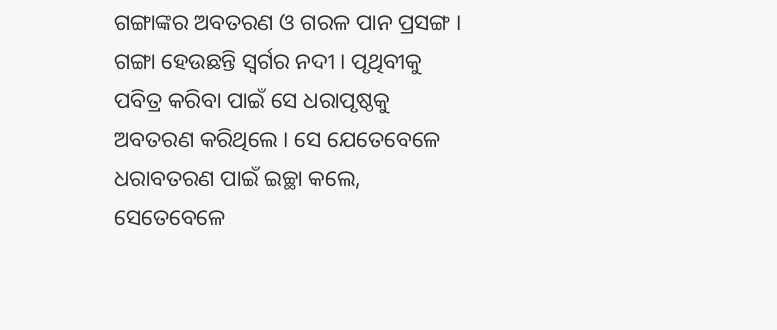ଗଙ୍ଗାଙ୍କର ଅବତରଣ ଓ ଗରଳ ପାନ ପ୍ରସଙ୍ଗ ।
ଗଙ୍ଗା ହେଉଛନ୍ତି ସ୍ୱର୍ଗର ନଦୀ । ପୃଥିବୀକୁ ପବିତ୍ର କରିବା ପାଇଁ ସେ ଧରାପୃଷ୍ଠକୁ ଅବତରଣ କରିଥିଲେ । ସେ ଯେତେବେଳେ ଧରାବତରଣ ପାଇଁ ଇଚ୍ଛା କଲେ, ସେତେବେଳେ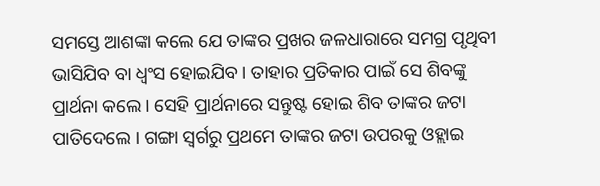ସମସ୍ତେ ଆଶଙ୍କା କଲେ ଯେ ତାଙ୍କର ପ୍ରଖର ଜଳଧାରାରେ ସମଗ୍ର ପୃଥିବୀ ଭାସିଯିବ ବା ଧ୍ୱଂସ ହୋଇଯିବ । ତାହାର ପ୍ରତିକାର ପାଇଁ ସେ ଶିବଙ୍କୁ ପ୍ରାର୍ଥନା କଲେ । ସେହି ପ୍ରାର୍ଥନାରେ ସନ୍ତୁଷ୍ଟ ହୋଇ ଶିବ ତାଙ୍କର ଜଟା ପାତିଦେଲେ । ଗଙ୍ଗା ସ୍ୱର୍ଗରୁ ପ୍ରଥମେ ତାଙ୍କର ଜଟା ଉପରକୁ ଓହ୍ଲାଇ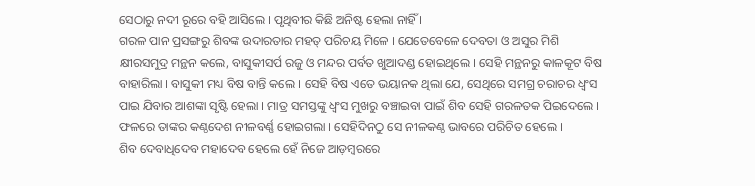ସେଠାରୁ ନଦୀ ରୂରେ ବହି ଆସିଲେ । ପୃଥିବୀର କିଛି ଅନିଷ୍ଟ ହେଲା ନାହିଁ ।
ଗରଳ ପାନ ପ୍ରସଙ୍ଗରୁ ଶିବଙ୍କ ଉଦାରତାର ମହତ୍ ପରିଚୟ ମିଳେ । ଯେତେବେଳେ ଦେବତା ଓ ଅସୁର ମିଶି କ୍ଷୀରସମୁଦ୍ର ମନ୍ଥନ କଲେ, ବାସୁକୀସର୍ପ ରଜୁ ଓ ମନ୍ଦର ପର୍ବତ ଖୁଆଦଣ୍ଡ ହୋଇଥିଲେ । ସେହି ମନ୍ଥନରୁ କାଳକୂଟ ବିଷ ବାହାରିଲା । ବାସୁକୀ ମଧ୍ୟ ବିଷ ବାନ୍ତି କଲେ । ସେହି ବିଷ ଏତେ ଭୟାନକ ଥିଲା ଯେ, ସେଥିରେ ସମଗ୍ର ଚରାଚର ଧ୍ୱଂସ ପାଇ ଯିବାର ଆଶଙ୍କା ସୃଷ୍ଟି ହେଲା । ମାତ୍ର ସମସ୍ତଙ୍କୁ ଧ୍ୱଂସ ମୁଖରୁ ବଞ୍ଚାଇବା ପାଇଁ ଶିବ ସେହି ଗରଳତକ ପିଇଦେଲେ । ଫଳରେ ତାଙ୍କର କଣ୍ଠଦେଶ ନୀଳବର୍ଣ୍ଣ ହୋଇଗଲା । ସେହିଦିନଠୁ ସେ ନୀଳକଣ୍ଠ ଭାବରେ ପରିଚିତ ହେଲେ ।
ଶିବ ଦେବାଧିଦେବ ମହାଦେବ ହେଲେ ହେଁ ନିଜେ ଆଡ଼ମ୍ବରରେ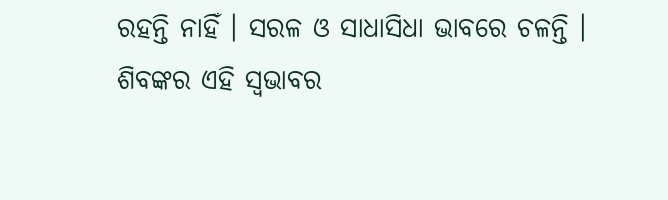ରହନ୍ତି ନାହିଁ । ସରଳ ଓ ସାଧାସିଧା ଭାବରେ ଚଳନ୍ତି । ଶିବଙ୍କର ଏହି ସ୍ୱଭାବର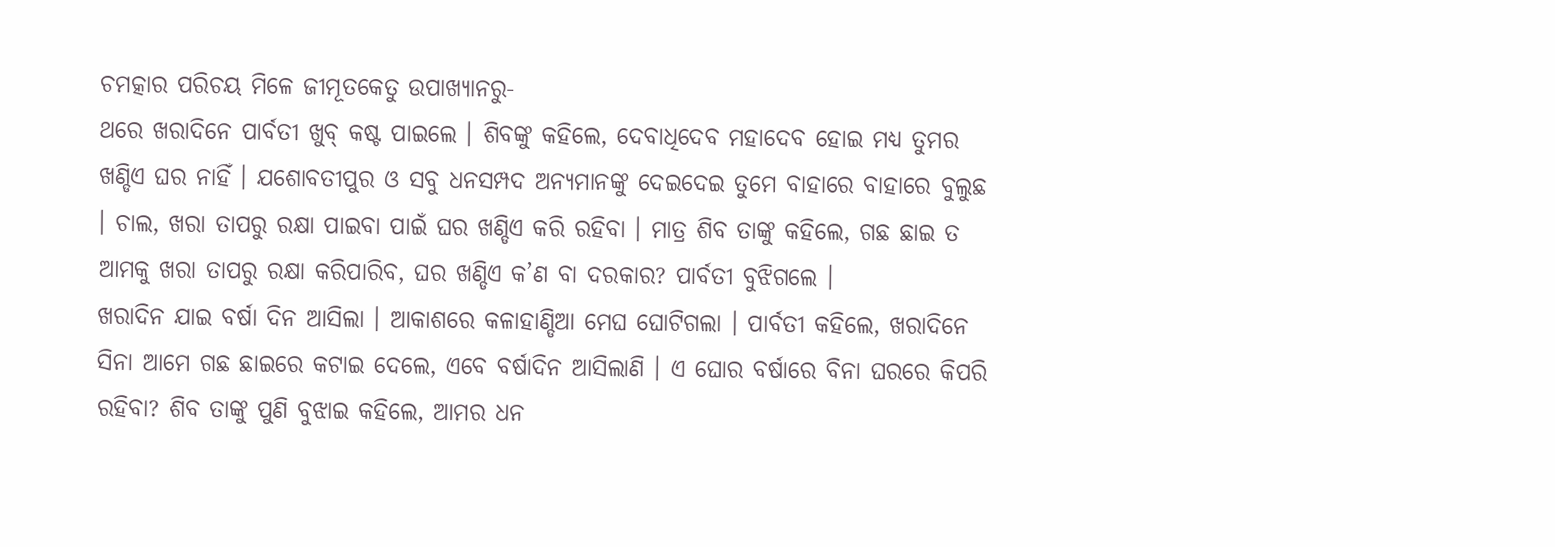ଚମତ୍କାର ପରିଚୟ ମିଳେ ଜୀମୂତକେତୁ ଉପାଖ୍ୟାନରୁ-
ଥରେ ଖରାଦିନେ ପାର୍ବତୀ ଖୁବ୍ କଷ୍ଟ ପାଇଲେ । ଶିବଙ୍କୁ କହିଲେ, ଦେବାଧିଦେବ ମହାଦେବ ହୋଇ ମଧ୍ୟ ତୁମର ଖଣ୍ଡିଏ ଘର ନାହିଁ । ଯଶୋବତୀପୁର ଓ ସବୁ ଧନସମ୍ପଦ ଅନ୍ୟମାନଙ୍କୁ ଦେଇଦେଇ ତୁମେ ବାହାରେ ବାହାରେ ବୁଲୁଛ । ଚାଲ, ଖରା ତାପରୁ ରକ୍ଷା ପାଇବା ପାଇଁ ଘର ଖଣ୍ଡିଏ କରି ରହିବା । ମାତ୍ର ଶିବ ତାଙ୍କୁ କହିଲେ, ଗଛ ଛାଇ ତ ଆମକୁ ଖରା ତାପରୁ ରକ୍ଷା କରିପାରିବ, ଘର ଖଣ୍ଡିଏ କ’ଣ ବା ଦରକାର? ପାର୍ବତୀ ବୁଝିଗଲେ ।
ଖରାଦିନ ଯାଇ ବର୍ଷା ଦିନ ଆସିଲା । ଆକାଶରେ କଳାହାଣ୍ଡିଆ ମେଘ ଘୋଟିଗଲା । ପାର୍ବତୀ କହିଲେ, ଖରାଦିନେ ସିନା ଆମେ ଗଛ ଛାଇରେ କଟାଇ ଦେଲେ, ଏବେ ବର୍ଷାଦିନ ଆସିଲାଣି । ଏ ଘୋର ବର୍ଷାରେ ବିନା ଘରରେ କିପରି ରହିବା? ଶିବ ତାଙ୍କୁ ପୁଣି ବୁଝାଇ କହିଲେ, ଆମର ଧନ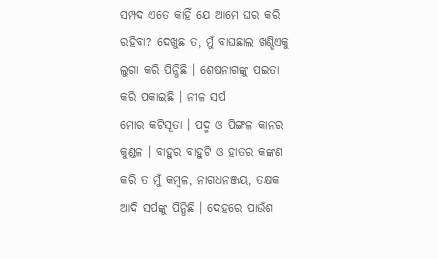ସମ୍ପଦ ଏତେ କାହିଁ ଯେ ଆମେ ଘର କରି ରହିବା? ଦେଖୁଛ ତ, ମୁଁ ବାଘଛାଲ ଖଣ୍ଡିଏକୁ ଲୁଗା କରି ପିନ୍ଧିଛି । ଶେଷନାଗଙ୍କୁ ପଇତା କରି ପକାଇଛି । ନୀଳ ସର୍ପ
ମୋର କଟିସୂତା । ପଦ୍ମ ଓ ପିଙ୍ଗଳ କାନର କୁଣ୍ଡଳ । ବାହୁର ବାହୁଟି ଓ ହାତର କଙ୍କଣ କରି ତ ମୁଁ କମ୍ବଳ, ନାଗଧନଞ୍ଜୟ, ତକ୍ଷକ ଆଦି ସର୍ପଙ୍କୁ ପିନ୍ଧିଛି । ଦେହରେ ପାଉଁଶ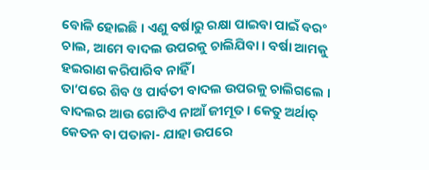ବୋଳି ହୋଇଛି । ଏଣୁ ବର୍ଷାରୁ ରକ୍ଷା ପାଇବା ପାଇଁ ବରଂ ଚାଲ, ଆମେ ବାଦଲ ଉପରକୁ ଚାଲିଯିବା । ବର୍ଷା ଆମକୁ ହଇରାଣ କରିପାରିବ ନାହିଁ ।
ତା’ପରେ ଶିବ ଓ ପାର୍ବତୀ ବାଦଲ ଉପରକୁ ଚାଲିଗଲେ । ବାଦଲର ଆଉ ଗୋଟିଏ ନାଆଁ ଜୀମୂତ । କେତୁ ଅର୍ଥାତ୍ କେତନ ବା ପତାକା- ଯାହା ଉପରେ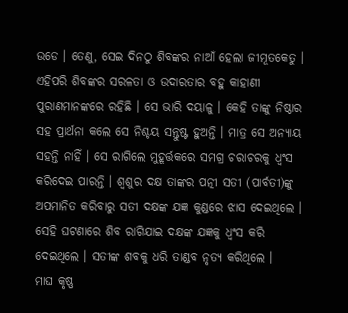ଉଡେ । ତେଣୁ, ସେଇ ଦିନଠୁ ଶିବଙ୍କର ନାଆଁ ହେଲା ଜୀମୂତକେତୁ ।
ଏହିପରି ଶିବଙ୍କର ସରଳତା ଓ ଉଦାରତାର ବହୁ କାହାଣୀ ପୁରାଣମାନଙ୍କରେ ରହିଛି । ସେ ଭାରି ଦୟାଳୁ । କେହି ତାଙ୍କୁ ନିଷ୍ଠାର ସହ ପ୍ରାର୍ଥନା କଲେ ସେ ନିଶ୍ଚୟ ସନ୍ତୁଷ୍ଟ ହୁଅନ୍ତି । ମାତ୍ର ସେ ଅନ୍ୟାୟ ସହନ୍ତି ନାହିଁ । ସେ ରାଗିଲେ ମୁହୂର୍ତ୍ତକରେ ସମଗ୍ର ଚରାଚରକୁ ଧ୍ୱଂସ କରିଦେଇ ପାରନ୍ତି । ଶ୍ୱଶୁର ଦକ୍ଷ ତାଙ୍କର ପତ୍ନୀ ସତୀ (ପାର୍ବତୀ)ଙ୍କୁ ଅପମାନିତ କରିବାରୁ ସତୀ ଦକ୍ଷଙ୍କ ଯଜ୍ଞ କୁଣ୍ଡରେ ଝାସ ଦେଇଥିଲେ । ସେହି ଘଟଣାରେ ଶିବ ରାଗିଯାଇ ଦକ୍ଷଙ୍କ ଯଜ୍ଞକୁ ଧ୍ୱଂସ କରି ଦେଇଥିଲେ । ସତୀଙ୍କ ଶବକୁ ଧରି ତାଣ୍ଡବ ନୃତ୍ୟ କରିଥିଲେ ।
ମାଘ କୃଷ୍ଣ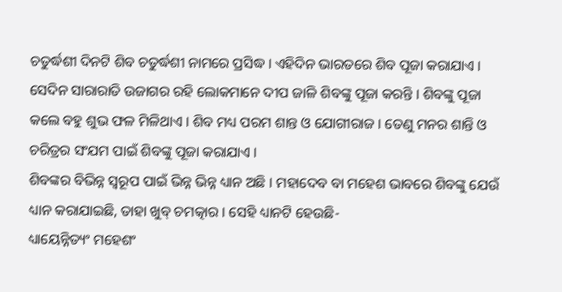ଚତୁର୍ଦ୍ଧଶୀ ଦିନଟି ଶିବ ଚତୁର୍ଦ୍ଧଶୀ ନାମରେ ପ୍ରସିଦ୍ଧ । ଏହିଦିନ ଭାରତରେ ଶିବ ପୂଜା କରାଯାଏ । ସେଦିନ ସାରାରାତି ଉଜାଗର ରହି ଲୋକମାନେ ଦୀପ ଜାଳି ଶିବଙ୍କୁ ପୂଜା କରନ୍ତି । ଶିବଙ୍କୁ ପୂଜା କଲେ ବହୁ ଶୁଭ ଫଳ ମିଳିଥାଏ । ଶିବ ମଧ୍ୟ ପରମ ଶାନ୍ତ ଓ ଯୋଗୀରାଜ । ତେଣୁ ମନର ଶାନ୍ତି ଓ ଚରିତ୍ରର ସଂଯମ ପାଇଁ ଶିବଙ୍କୁ ପୂଜା କରାଯାଏ ।
ଶିବଙ୍କର ବିଭିନ୍ନ ସ୍ୱରୂପ ପାଇଁ ଭିନ୍ନ ଭିନ୍ନ ଧ୍ୟାନ ଅଛି । ମହାଦେବ ବା ମହେଶ ଭାବରେ ଶିବଙ୍କୁ ଯେଉଁ ଧ୍ୟାନ କରାଯାଇଛି, ତାହା ଖୁବ୍ ଚମତ୍କାର । ସେହି ଧ୍ୟାନଟି ହେଉଛି-
ଧ୍ୟାୟେନ୍ନିତ୍ୟଂ ମହେଶଂ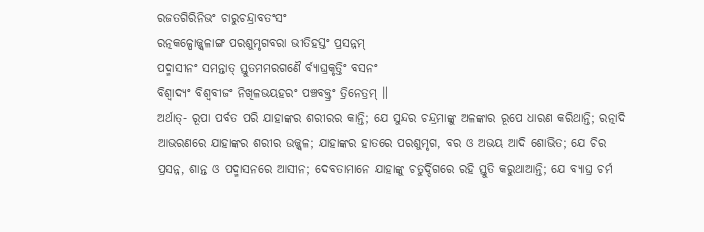ରଜତଗିରିନିଭଂ ଚାରୁଚନ୍ଦ୍ରାବତଂସଂ
ରତ୍ନକଳ୍ପୋଜ୍ଜ୍ୱଳାଙ୍ଗ ପରଶୁମୃଗବରା ଭୀତିହସ୍ତଂ ପ୍ରସନ୍ନମ୍
ପଦ୍ମାସୀନଂ ସମନ୍ତାତ୍ ସ୍ତୁତମମରଗଣୈ ର୍ବ୍ୟାଘ୍ରକୃତ୍ତିଂ ବସନଂ
ବିଶ୍ୱାଦ୍ୟଂ ବିଶ୍ୱବୀଜଂ ନିଖିଳଭୟହରଂ ପଞ୍ଚବକ୍ତ୍ରଂ ତ୍ରିନେତ୍ରମ୍ ॥
ଅର୍ଥାତ୍- ରୂପା ପର୍ବତ ପରି ଯାହାଙ୍କର ଶରୀରର କାନ୍ତି; ଯେ ସୁନ୍ଦର ଚନ୍ଦ୍ରମାଙ୍କୁ ଅଳଙ୍କାର ରୂପେ ଧାରଣ କରିଥାନ୍ତି; ରତ୍ନାଦି ଆଭରଣରେ ଯାହାଙ୍କର ଶରୀର ଉଜ୍ଜ୍ୱଳ; ଯାହାଙ୍କର ହାତରେ ପରଶୁମୃଗ, ବର ଓ ଅଭୟ ଆଦି ଶୋଭିତ; ଯେ ଚିର ପ୍ରସନ୍ନ, ଶାନ୍ତ ଓ ପଦ୍ମାସନରେ ଆସୀନ; ଦେବତାମାନେ ଯାହାଙ୍କୁ ଚତୁର୍ଦ୍ଦିଗରେ ରହି ସ୍ତୁତି କରୁଥାଆନ୍ତି; ଯେ ବ୍ୟାଘ୍ର ଚର୍ମ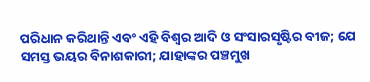ପରିଧାନ କରିଥାନ୍ତି ଏବଂ ଏହି ବିଶ୍ୱର ଆଦି ଓ ସଂସାରସୃଷ୍ଟିର ବୀଜ; ଯେ ସମସ୍ତ ଭୟର ବିନାଶକାରୀ; ଯାହାଙ୍କର ପଞ୍ଚମୁଖ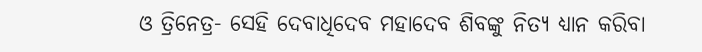ଓ ତ୍ରିନେତ୍ର- ସେହି ଦେବାଧିଦେବ ମହାଦେବ ଶିବଙ୍କୁ ନିତ୍ୟ ଧ୍ୟାନ କରିବା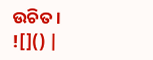ଉଚିତ ।
![]() |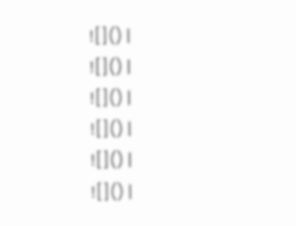![]() |
![]() |
![]() |
![]() |
![]() |
![]() |